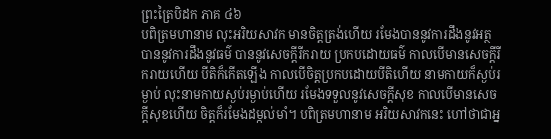ព្រះត្រៃបិដក ភាគ ៤៦
បពិត្រមហានាម លុះអរិយសាវក មានចិត្តត្រង់ហើយ រមែងបាននូវការដឹងនូវអត្ថ បាននូវការដឹងនូវធម៌ បាននូវសេចក្តីរីករាយ ប្រកបដោយធម៌ កាលបើមានសេចក្តីរីករាយហើយ បីតិក៏កើតឡើង កាលបើចិត្តប្រកបដោយបីតិហើយ នាមកាយក៏ស្ងប់រម្ងាប់ លុះនាមកាយស្ងប់រម្ងាប់ហើយ រមែងទទួលនូវសេចក្តីសុខ កាលបើមានសេចក្តីសុខហើយ ចិត្តក៏រមែងដម្កល់មាំ។ បពិត្រមហានាម អរិយសាវកនេះ ហៅថាជាអ្ន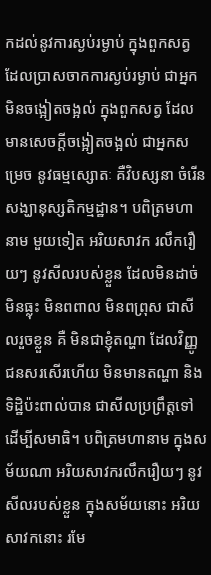កដល់នូវការស្ងប់រម្ងាប់ ក្នុងពួកសត្វ ដែលប្រាសចាកការស្ងប់រម្ងាប់ ជាអ្នកមិនចង្អៀតចង្អល់ ក្នុងពួកសត្វ ដែលមានសេចក្តីចង្អៀតចង្អល់ ជាអ្នកសម្រេច នូវធម្មស្សោតៈ គឺវិបស្សនា ចំរើនសង្ឃានុស្សតិកម្មដ្ឋាន។ បពិត្រមហានាម មួយទៀត អរិយសាវក រលឹករឿយៗ នូវសីលរបស់ខ្លួន ដែលមិនដាច់ មិនធ្លុះ មិនពពាល មិនពព្រុស ជាសីលរួចខ្លួន គឺ មិនជាខ្ញុំតណ្ហា ដែលវិញ្ញូជនសរសើរហើយ មិនមានតណ្ហា និងទិដ្ឋិប៉ះពាល់បាន ជាសីលប្រព្រឹត្តទៅ ដើម្បីសមាធិ។ បពិត្រមហានាម ក្នុងសម័យណា អរិយសាវករលឹករឿយៗ នូវសីលរបស់ខ្លួន ក្នុងសម័យនោះ អរិយសាវកនោះ រមែ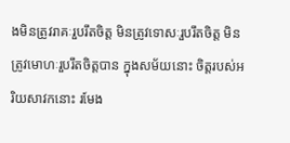ងមិនត្រូវរាគៈរួបរឹតចិត្ត មិនត្រូវទោសៈរួបរឹតចិត្ត មិនត្រូវមោហៈរួបរឹតចិត្តបាន ក្នុងសម័យនោះ ចិត្តរបស់អរិយសាវកនោះ រមែង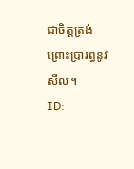ជាចិត្តត្រង់ ព្រោះប្រារព្ធនូវសីល។
ID: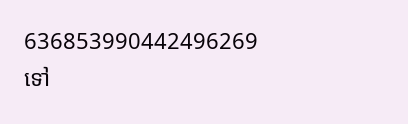636853990442496269
ទៅ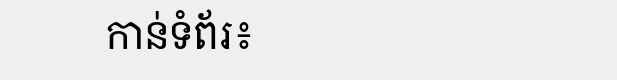កាន់ទំព័រ៖